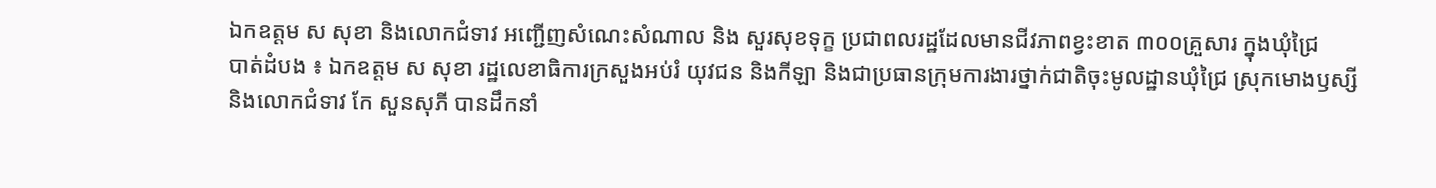ឯកឧត្តម ស សុខា និងលោកជំទាវ អញ្ជើញសំណេះសំណាល និង សួរសុខទុក្ខ ប្រជាពលរដ្ឋដែលមានជីវភាពខ្វះខាត ៣០០គ្រួសារ ក្នុងឃុំជ្រៃ
បាត់ដំបង ៖ ឯកឧត្តម ស សុខា រដ្ឋលេខាធិការក្រសួងអប់រំ យុវជន និងកីឡា និងជាប្រធានក្រុមការងារថ្នាក់ជាតិចុះមូលដ្ឋានឃុំជ្រៃ ស្រុកមោងឫស្សី និងលោកជំទាវ កែ សួនសុភី បានដឹកនាំ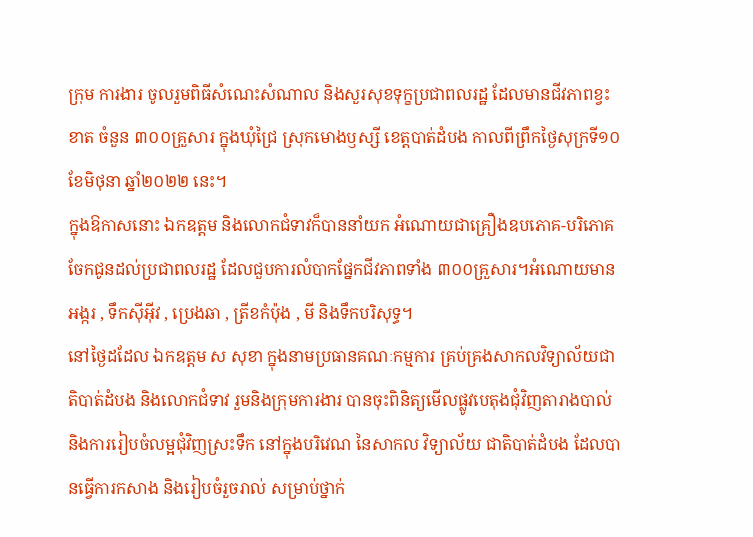ក្រុម ការងារ ចូលរួមពិធីសំណេះសំណាល និងសួរសុខទុក្ខប្រជាពលរដ្ឋ ដែលមានជីវភាពខ្វះខាត ចំនួន ៣០០គ្រួសារ ក្នុងឃុំជ្រៃ ស្រុកមោងឫស្សី ខេត្ដបាត់ដំបង កាលពីព្រឹកថ្ងៃសុក្រទី១០ ខែមិថុនា ឆ្នាំ២០២២ នេះ។
ក្នុងឱកាសនោះ ឯកឧត្តម និងលោកជំទាវក៏បាននាំយក អំណោយជាគ្រឿងឧបភោគ-បរិភោគ ចែកជូនដល់ប្រជាពលរដ្ឋ ដែលជួបការលំបាកផ្នែកជីវភាពទាំង ៣០០គ្រួសារ។អំណោយមាន អង្ករ , ទឹកស៊ីអ៊ីវ , ប្រេងឆា , ត្រីខកំប៉ុង , មី និងទឹកបរិសុទ្ធ។
នៅថ្ងៃដដែល ឯកឧត្តម ស សុខា ក្នុងនាមប្រធានគណៈកម្មការ គ្រប់គ្រងសាកលវិទ្យាល័យជាតិបាត់ដំបង និងលោកជំទាវ រួមនិងក្រុមការងារ បានចុះពិនិត្យមើលផ្លូវបេតុងជុំវិញតារាងបាល់ និងការរៀបចំលម្អជុំវិញស្រះទឹក នៅក្នុងបរិវេណ នៃសាកល វិទ្យាល័យ ជាតិបាត់ដំបង ដែលបានធ្វើការកសាង និងរៀបចំរួចរាល់ សម្រាប់ថ្នាក់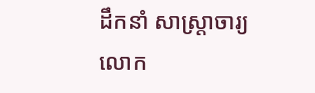ដឹកនាំ សាស្ត្រាចារ្យ លោក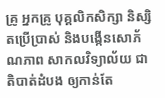គ្រូ អ្នកគ្រូ បុគ្គលិកសិក្សា និស្សិតប្រើប្រាស់ និងបង្កើនសោភ័ណភាព សាកលវិទ្យាល័យ ជាតិបាត់ដំបង ឲ្យកាន់តែ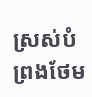ស្រស់បំព្រងថែម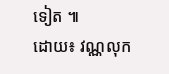ទៀត ៕
ដោយ៖ វណ្ណលុក